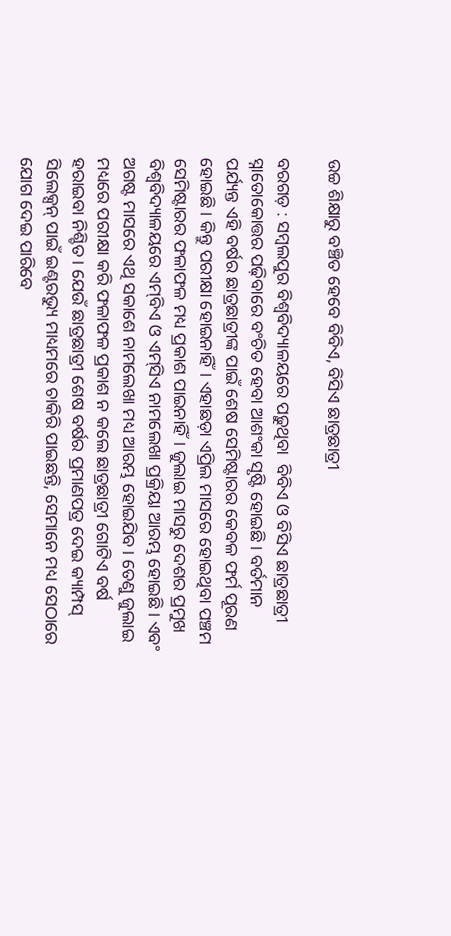ଉଚ୍ଚ ଶିକ୍ଷାରୁ ବଞ୍ଚିତ ହେବେ ବିବିଏ, ବିସିଏ ଛାତ୍ରଛାତ୍ରୀ

ବରଗଡ଼ : ସମ୍ବଲପୁର ବିଶ୍ୱବିଦ୍ୟାଳୟରେ ପଢ଼ୁଥିବା  ବିବିଏ ଓ ବିସିଏ ଛାତ୍ରଛାତ୍ରୀ ସ୍ନାତୋକୋତ୍ତର ପଢ଼ିବାରେ ବଂଚିତ ହେବା ଆଶଂକା ସୃଷ୍ଟି ହୋଇଛି। ବର୍ତମାନ ପର୍ଯ୍ୟନ୍ତ ଏହି ବର୍ଷର ଛାତ୍ରଛାତ୍ରୀଙ୍କ ପାଇଁ ଶେଷ ସେମିଷ୍ଟାରର କେବଳ ଫର୍ମ ପୂରଣ ହୋଇଛି। କିନ୍ତୁ ପରୀକ୍ଷା ହୋଇନାହିଁ। ଏହାଛଡ଼ା ଏପ୍ରିଲ ମାସରେ ହୋଇଥିବା ପଞ୍ଚମ ସେମିଷ୍ଟାରର ଫଳାଫଳ ମଧ୍ୟ ପ୍ରକାଶ ପାଇନାହିଁ। ଜୁଲାଇ ମାସରୁ ଦେଶର ପ୍ରମୁଖ ବିଶ୍ୱବିଦ୍ୟାଳୟରେ ଏମ୍‌ବିଏ ଓ ଏମ୍‌ସିଏ ନାମଲେଖା ପ୍ରକ୍ରିୟା ଆରମ୍ଭ ହୋଇଛି। ଏବଂ ଅଗଷ୍ଟ ମାସରେ ଏଥି ସକାଶେ ନାମଲେଖା ମଧ୍ୟ ଆରମ୍ଭ ହୋଇଯିବ। ତେଣୁ ଜୁଲାଇ ମଧ୍ୟରେ ପରୀକ୍ଷା କରି ଫଳାଫଳ ପ୍ରକାଶ ନ କଲେ ଛାତ୍ରଛାତ୍ରୀ ଗୋଟିଏ ବର୍ଷ ହରାଇବା ନିଶ୍ଚିତ। ଯେଉଁ ଛାତ୍ରଛାତ୍ରୀ ଶେଷ ବର୍ଷର ପ୍ରମାଣପତ୍ର ଦେଇ କ୍ୟାମ୍ପସ୍‌ ସିଲେକ୍ସନ୍‌ ପାଇଁ ଇଣ୍ଟରଭ୍ୟୁ ମାଧ୍ୟମରେ ଚାକିରି ପାଇଛନ୍ତି, ସେମାନେ ମଧ୍ୟ ସେଠାରେ ଯୋଗ ଦେଇ ପାରିବେ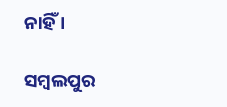ନାହିଁ ।

ସମ୍ବଲପୁର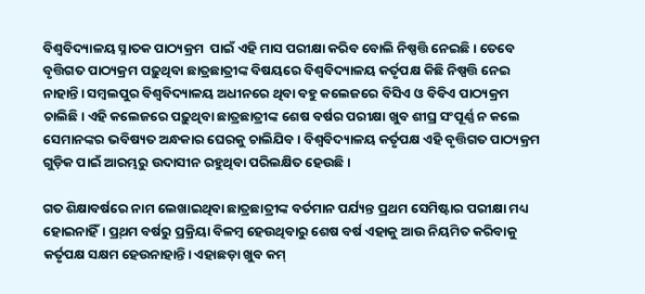ବିଶ୍ୱବିଦ୍ୟାଳୟ ସ୍ନାତକ ପାଠ୍ୟକ୍ରମ  ପାଇଁ ଏହି ମାସ ପରୀକ୍ଷା କରିବ ବୋଲି ନିଷ୍ପତ୍ତି ନେଇଛି। ତେବେ ବୃତ୍ତିଗତ ପାଠ୍ୟକ୍ରମ ପଢ଼ୁଥିବା ଛାତ୍ରଛାତ୍ରୀଙ୍କ ବିଷୟରେ ବିଶ୍ବବିଦ୍ୟାଳୟ କର୍ତୃପକ୍ଷ କିଛି ନିଷ୍ପତ୍ତି ନେଇ ନାହାନ୍ତି। ସମ୍ବଲପୁର ବିଶ୍ୱବିଦ୍ୟାଳୟ ଅଧୀନରେ ଥିବା ବହୁ କଲେଜରେ ବିସିଏ ଓ ବିବିଏ ପାଠ୍ୟକ୍ରମ ଚାଲିଛି। ଏହି କଲେଜରେ ପଢ଼ୁଥିବା ଛାତ୍ରଛାତ୍ରୀଙ୍କ ଶେଷ ବର୍ଷର ପରୀକ୍ଷା ଖୁବ ଶୀଘ୍ର ସଂପୂର୍ଣ୍ଣ ନ କଲେ ସେମାନଙ୍କର ଭବିଷ୍ୟତ ଅନ୍ଧକାର ଘେରକୁ ଚାଲିଯିବ। ବିଶ୍ୱବିଦ୍ୟାଳୟ କର୍ତୃପକ୍ଷ ଏହି ବୃତ୍ତିଗତ ପାଠ୍ୟକ୍ରମ ଗୁଡ଼ିକ ପାଇଁ ଆରମ୍ଭରୁ ଉଦାସୀନ ରହୁଥିବା ପରିଲକ୍ଷିତ ହେଉଛି ।

ଗତ ଶିକ୍ଷାବର୍ଷରେ ନାମ ଲେଖାଇଥିବା ଛାତ୍ରଛାତ୍ରୀଙ୍କ ବର୍ତମାନ ପର୍ଯ୍ୟନ୍ତ ପ୍ରଥମ ସେମିଷ୍ଟାର ପରୀକ୍ଷା ମଧ୍ୟ ହୋଇନାହିଁ। ପ୍ର୍‌ଥମ ବର୍ଷରୁ ପ୍ରକ୍ରିୟା ବିଳମ୍ବ ହେଉଥିବାରୁ ଶେଷ ବର୍ଷ ଏହାକୁ ଆଉ ନିୟମିତ କରିବାକୁ କର୍ତୃପକ୍ଷ ସକ୍ଷମ ହେଉନାହାନ୍ତି। ଏହାଛଡ଼‌ା ଖୁବ କମ୍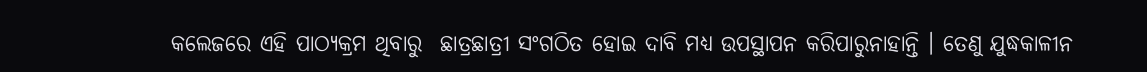କଲେଜରେ ଏହି ପାଠ୍ୟକ୍ରମ ଥିବାରୁ  ଛାତ୍ରଛାତ୍ରୀ ସଂଗଠିତ ହୋଇ ଦାବି ମଧ୍ୟ ଉପସ୍ଥାପନ କରିପାରୁନାହାନ୍ତି । ତେଣୁ ଯୁଦ୍ଧକାଳୀନ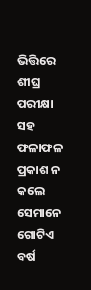ଭିତ୍ତିରେ ଶୀଘ୍ର ପରୀକ୍ଷା ସହ ଫଳାଫଳ ପ୍ରକାଶ ନ କଲେ ସେମାନେ ଗୋଟିଏ ବର୍ଷ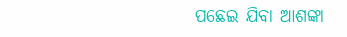ପଛେଇ ଯିବା ଆଶଙ୍କା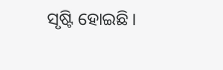ସୃଷ୍ଟି ହୋଇଛି।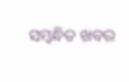ସମ୍ବନ୍ଧିତ ଖବର